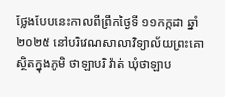ថ្លែងបែបនេះកាលពីព្រឹកថ្ងៃទី ១១កក្កដា ឆ្នាំ២០២៥ នៅបរិវេណសាលាវិទ្យាល័យព្រះគោ ស្ថិតក្នុងភូមិ ថាឡាបរិ វ៉ាត់ ឃុំថាឡាប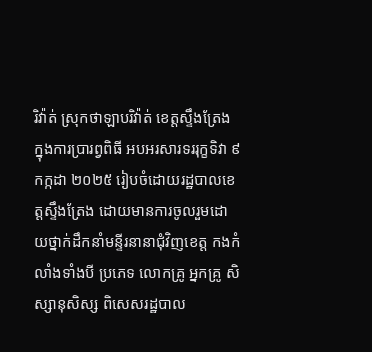រិវ៉ាត់ ស្រុកថាឡាបរិវ៉ាត់ ខេត្តស្ទឹងត្រែង ក្នុងការប្រារព្វពិធី អបអរសារទររុក្ខទិវា ៩កក្កដា ២០២៥ រៀបចំដោយរដ្ឋបាលខេត្តស្ទឹងត្រែង ដោយមានការចូលរួមដោយថ្នាក់ដឹកនាំមន្ទីរនានាជុំវិញខេត្ត កងកំលាំងទាំងបី ប្រភេទ លោកគ្រូ អ្នកគ្រូ សិស្សានុសិស្ស ពិសេសរដ្ឋបាល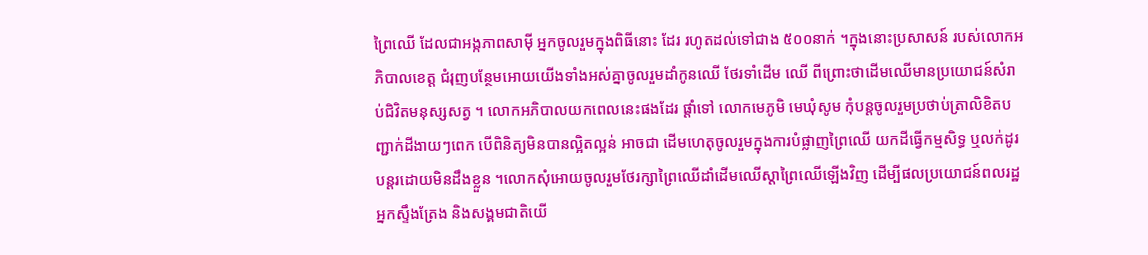ព្រៃឈើ ដែលជាអង្កភាពសាម៉ី អ្នកចូលរួមក្នុងពិធីនោះ ដែរ រហូតដល់ទៅជាង ៥០០នាក់ ។ក្នុងនោះប្រសាសន៍ របស់លោកអភិបាលខេត្ត ជំរុញបន្ថែមអោយយើងទាំងអស់គ្នាចូលរួមដាំកូនឈើ ថែរទាំដើម ឈើ ពីព្រោះថាដើមឈើមានប្រយោជន៍សំរាប់ជិវិតមនុស្សសត្វ ។ លោកអភិបាលយកពេលនេះផងដែរ ផ្តាំទៅ លោកមេភូមិ មេឃុំសូម កុំបន្តចូលរួមប្រថាប់ត្រាលិខិតបញ្ជាក់ដីងាយៗពេក បើពិនិត្យមិនបានល្អិតល្អន់ អាចជា ដើមហេតុចូលរួមក្នុងការបំផ្លាញព្រៃឈើ យកដីធ្វើកម្មសិទ្ធ ឬលក់ដូរបន្តរដោយមិនដឹងខ្លួន ។លោកសុំអោយចូលរួមថែរក្សាព្រៃឈើដាំដើមឈើស្តាព្រៃឈើឡើងវិញ ដើម្បីផលប្រយោជន៍ពលរដ្ឋអ្នកស្ទឹងត្រែង និងសង្គមជាតិយើ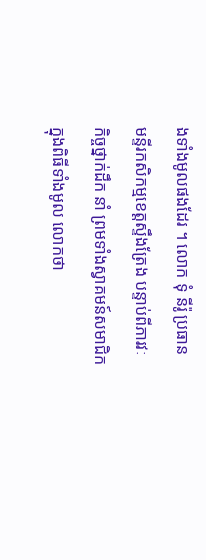ងទាំងមូលផងដែរ ។ លោក ទុំ នីរ៉ូ ប្រធានមន្ទីរកសិកម្មខេត្តស្ទឹងត្រែង បន្ទាប់ពីភារវៈកិច្ចថ្នាក់ដឹក នាំ ព្រមទាំងស្វាគមន៍សមាជិកក្នុងពិធីទាំងមូល លោកថា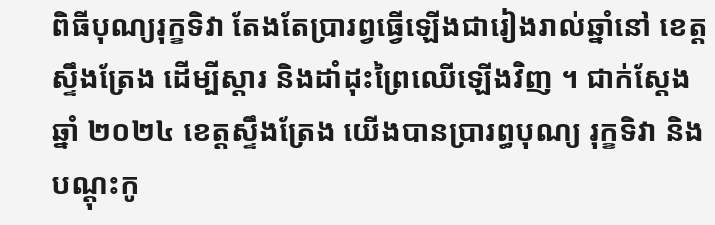ពិធីបុណ្យរុក្ខទិវា តែងតែប្រារព្វធ្វើឡើងជារៀងរាល់ឆ្នាំនៅ ខេត្តស្ទឹងត្រែង ដើម្បីស្តារ និងដាំដុះព្រៃឈើឡើងវិញ ។ ជាក់ស្តែងឆ្នាំ ២០២៤ ខេត្តស្ទឹងត្រែង យើងបានប្រារព្ធបុណ្យ រុក្ខទិវា និងបណ្តុះកូ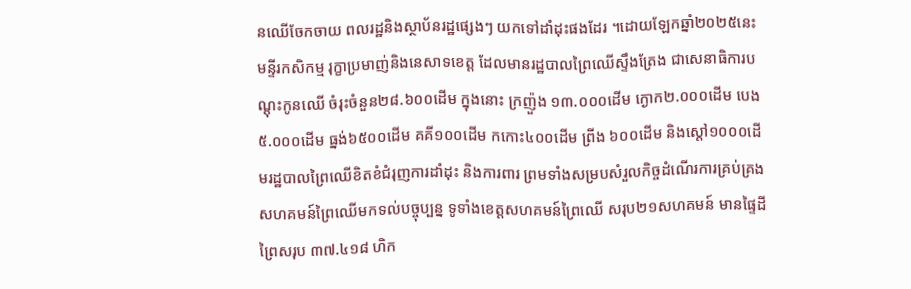នឈើចែកចាយ ពលរដ្ឋនិងស្ថាប័នរដ្ឋផ្សេងៗ យកទៅដាំដុះផងដែរ ។ដោយឡែកឆ្នាំ២០២៥នេះ មន្ទីរកសិកម្ម រុក្ខាប្រមាញ់និងនេសាទខេត្ត ដែលមានរដ្ឋបាលព្រៃឈើស្ទឹងត្រែង ជាសេនាធិការបណ្តុះកូនឈើ ចំរុះចំនួន២៨.៦០០ដើម ក្នុងនោះ ក្រញ៉ួង ១៣.០០០ដើម ក្ងោក២.០០០ដើម បេង ៥.០០០ដើម ធ្នង់៦៥០០ដើម គគី១០០ដើម កកោះ៤០០ដើម ព្រីង ៦០០ដើម និងស្តៅ១០០០ដើមរដ្ឋបាលព្រៃឈើខិតខំជំរុញការដាំដុះ និងការពារ ព្រមទាំងសម្របសំរួលកិច្ចដំណើរការគ្រប់គ្រងសហគមន៍ព្រៃឈើមកទល់បច្ចុប្បន្ន ទូទាំងខេត្តសហគមន៍ព្រៃឈើ សរុប២១សហគមន៍ មានផ្ទៃដីព្រៃសរុប ៣៧.៤១៨ ហិក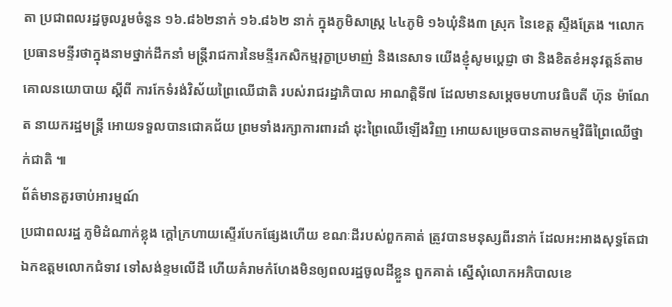តា ប្រជាពលរដ្ឋចូលរួមចំនួន ១៦.៨៦២នាក់ ១៦.៨៦២ នាក់ ក្នុងភូមិសាស្ត្រ ៤៤ភូមិ ១៦ឃុំនិង៣ ស្រុក នៃខេត្ត ស្ទឹងត្រែង ។លោកប្រធានមន្ទីរថាក្នុងនាមថ្នាក់ដឹកនាំ មន្ត្រីរាជការនៃមន្ទីរកសិកម្មរុក្ខាប្រមាញ់ និងនេសាទ យើងខ្ញុំសូមប្តេជ្ញា ថា និងខិតខំអនុវត្តន៍តាមគោលនយោបាយ ស្តីពី ការកែទំរង់វិស័យព្រៃឈើជាតិ របស់រាជរដ្ឋាភិបាល អាណត្តិទី៧ ដែលមានសម្តេចមហាបវធិបតី ហ៊ុន ម៉ាណែត នាយករដ្ឋមន្ត្រី អោយទទួលបានជោគជ័យ ព្រមទាំងរក្សាការពារដាំ ដុះព្រៃឈើឡើងវិញ អោយសម្រេចបានតាមកម្មវិធីព្រៃឈើថ្នាក់ជាតិ ៕
ព័ត៌មានគួរចាប់អារម្មណ៍
ប្រជាពលរដ្ឋ ភូមិដំណាក់ខ្លុង ក្តៅក្រហាយស្ទើរបែកផ្សែងហើយ ខណៈដីរបស់ពួកគាត់ ត្រូវបានមនុស្សពីរនាក់ ដែលអះអាងសុទ្ធតែជាឯកឧត្តមលោកជំទាវ ទៅសង់ខ្ទមលើដី ហើយគំរាមកំហែងមិនឲ្យពលរដ្ឋចូលដីខ្លួន ពួកគាត់ ស្នើសុំលោកអភិបាលខេ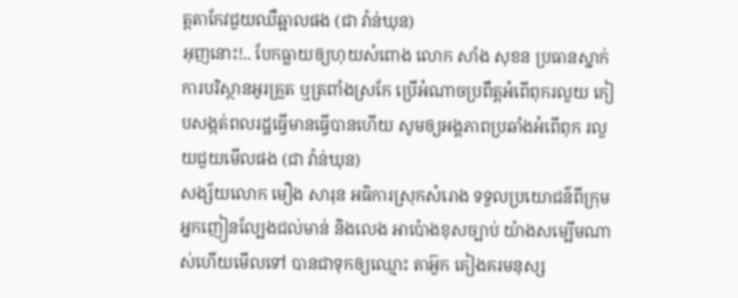ត្តតាកែវជួយឈឺឆ្អាលផង (ជា វ៉ាន់ឃុន)
អុញនោះ!.. បែកធ្លាយឲ្យហុយសំពោង លោក សាំង សុខន ប្រធានស្នាក់ការបរិស្ថានអូរគ្រួត ឬត្រពាំងស្រកែ ប្រើអំណាចប្រពឹត្តអំពើពុករលួយ កៀបសង្កត់ពលរដ្ឋធ្វើមានធ្វើបានហើយ សូមឲ្យអង្គភាពប្រឆាំងអំពើពុក រលួយជួយមើលផង (ជា វ៉ាន់ឃុន)
សង្ស័យលោក មឿង សារុន អធិការស្រុកសំរោង ទទួលប្រយោជន៌ពីក្រុមអ្នកញៀនល្បែងជល់មាន់ និងលេង អាប៉ោងខុសច្បាប់ យ៉ាងសម្បើមណាស់ហើយមើលទៅ បានជាទុកឲ្យឈ្មោះ តាអ៊ួក គៀងគរមនុស្ស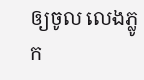ឲ្យចូល លេងភ្លូក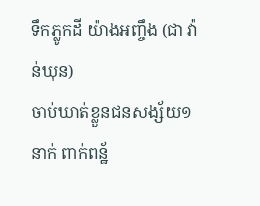ទឹកភ្លូកដី យ៉ាងអញ្ចឹង (ជា វ៉ាន់ឃុន)
ចាប់ឃាត់ខ្លួនជនសង្ស័យ១នាក់ ពាក់ពន្ឋ័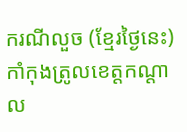ករណីលួច (ខ្មែរថ្ងៃនេះ)
កាំកុងត្រូលខេត្តកណ្ដាល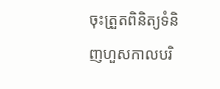ចុះត្រួតពិនិត្យទំនិញហួសកាលបរិ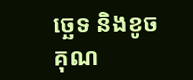ច្ឆេទ និងខូចគុណ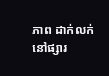ភាព ដាក់លក់នៅផ្សារ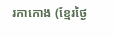រកាកោង (ខ្មែរថ្ងៃ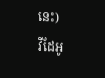នេះ)
វីដែអូ